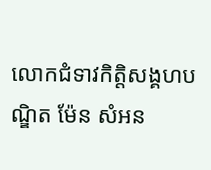លោកជំទាវកិត្តិសង្គហបណ្ឌិត ម៉ែន សំអន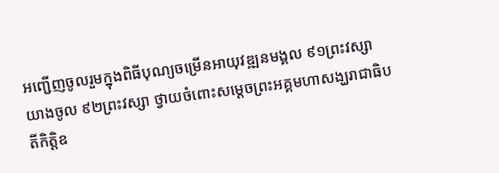អញ្ជើញចូលរួមក្នុងពិធីបុណ្យចម្រើនអាយុវឌ្ឍនមង្គល ៩១ព្រះវស្សា យាងចូល ៩២ព្រះវស្សា ថ្វាយចំពោះសម្តេចព្រះអគ្គមហាសង្ឃរាជាធិបតីកិត្តិឧ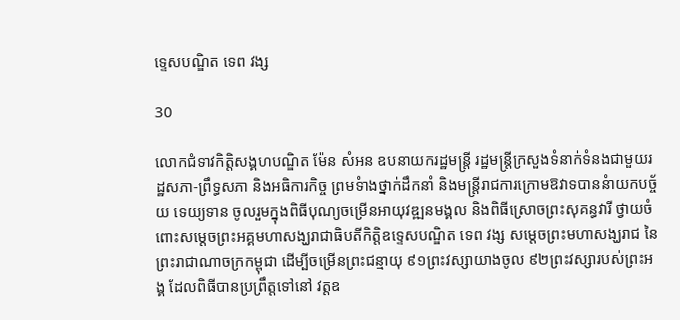ទ្ទេសបណ្ឌិត ទេព វង្ស

30

លោកជំទាវកិត្តិសង្គហបណ្ឌិត ម៉ែន សំអន ឧបនាយករដ្ឋមន្រ្តី រដ្ឋមន្រ្ដីក្រសួងទំនាក់ទំនងជាមួយរដ្ឋសភា-ព្រឹទ្ធសភា និងអធិការកិច្ច ព្រមទំាងថ្នាក់ដឹកនាំ និងមន្ដ្រីរាជការក្រោមឱវាទបាននំាយកបច្ច័យ ទេយ្យទាន ចូលរួមក្នុងពិធីបុណ្យចម្រើនអាយុវឌ្ឍនមង្គល និងពិធីស្រោចព្រះសុគន្ធវារី ថ្វាយចំពោះសម្តេចព្រះអគ្គមហាសង្ឃរាជាធិបតីកិត្តិឧទ្ទេសបណ្ឌិត ទេព វង្ស សម្តេចព្រះមហាសង្ឃរាជ នៃព្រះរាជាណាចក្រកម្ពុជា ដើម្បីចម្រើនព្រះជន្មាយុ ៩១ព្រះវស្សាយាងចូល ៩២ព្រះវស្សារបស់ព្រះអង្គ ដែលពិធីបានប្រព្រឹត្តទៅនៅ វត្តឧ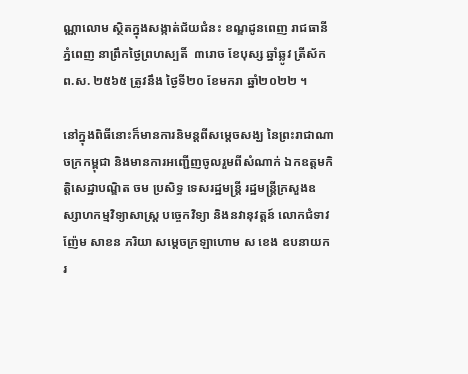ណ្ណាលោម ស្ថិតក្នុងសង្កាត់ជ័យជំនះ ខណ្ឌដូនពេញ រាជធានីភ្នំពេញ នាព្រឹកថ្ងៃព្រហស្បតិ៍  ៣រោច ខែបុស្ស ឆ្នាំឆ្លូវ ត្រីស័ក ព.ស. ២៥៦៥ ត្រូវនឹង ថ្ងៃទី២០ ខែមករា ឆ្នាំ២០២២ ។

នៅក្នុងពិធីនោះក៏មានការនិមន្តពីសម្តេចសង្ឃ នៃព្រះរាជាណាចក្រកម្ពុជា និងមានការអញ្ជើញចូលរួមពីសំណាក់ ឯកឧត្តមកិត្តិសេដ្ឋាបណ្ឌិត ចម ប្រសិទ្ធ ទេសរដ្ឋមន្ត្រី រដ្ឋមន្ត្រីក្រសួងឧស្សាហកម្មវិទ្យាសាស្ត្រ បច្ចេកវិទ្យា និងនវានុវត្តន៍ លោកជំទាវ ញ៉ែម សាខន ភរិយា សម្តេចក្រឡាហោម ស ខេង ឧបនាយករ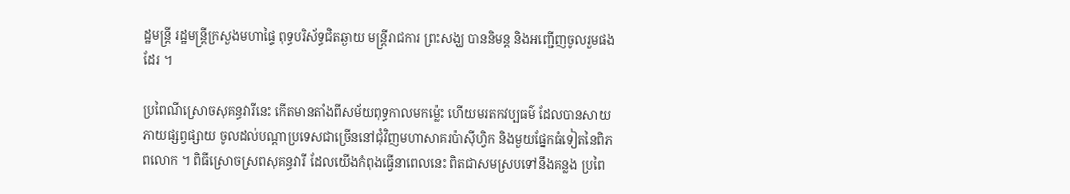ដ្ឋមន្រ្តី រដ្ឋមន្រ្តីក្រសួងមហាផ្ទៃ ពុទ្ធបរិស័ទ្ធជិតឆ្ងាយ មន្រ្តីរាជការ ព្រះសង្ឃ បាននិមន្ត និងអញ្ជើញចូលរួមផងដែរ ។

ប្រពៃណីស្រោចសុគន្ធវារីនេះ កើតមានតាំងពីសម័យពុទ្ធកាលមកម្ល៉េះ ហើយមរតកវប្បធម៌ ដែលបានសាយភាយផ្សព្វផ្សាយ ចូលដល់បណ្ដាប្រទេសជាច្រើននៅជុំវិញមហាសាគរប៉ាស៊ីហ្វិក និងមួយផ្នែកធំទៀតនៃពិភពលោក ។ ពិធីស្រោចស្រពសុគន្ធវារី ដែលយើងកំពុងធ្វើនាពេលនេះ ពិតជាសមស្របទៅនឹងគន្លង ប្រពៃ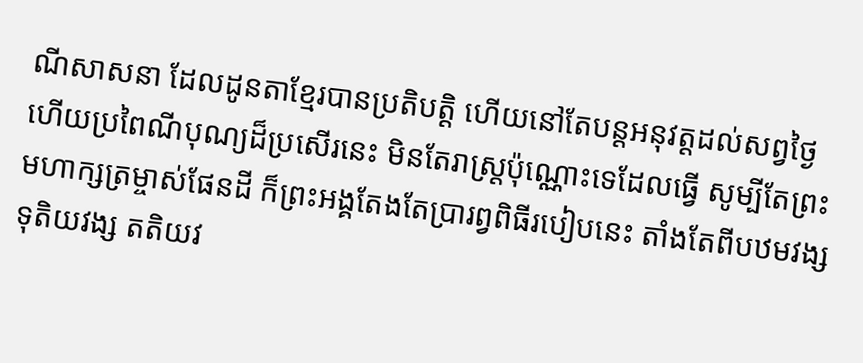ណីសាសនា ដែលដូនតាខ្មែរបានប្រតិបត្ដិ ហើយនៅតែបន្ដអនុវត្ដដល់សព្វថ្ងៃ ហើយប្រពៃណីបុណ្យដ៏ប្រសើរនេះ មិនតែរាស្រ្ដប៉ុណ្ណោះទេដែលធ្វើ សូម្បីតែព្រះមហាក្សត្រម្ចាស់ផែនដី ក៏ព្រះអង្គតែងតែប្រារព្វពិធីរបៀបនេះ តាំងតែពីបឋមវង្ស ទុតិយវង្ស តតិយវ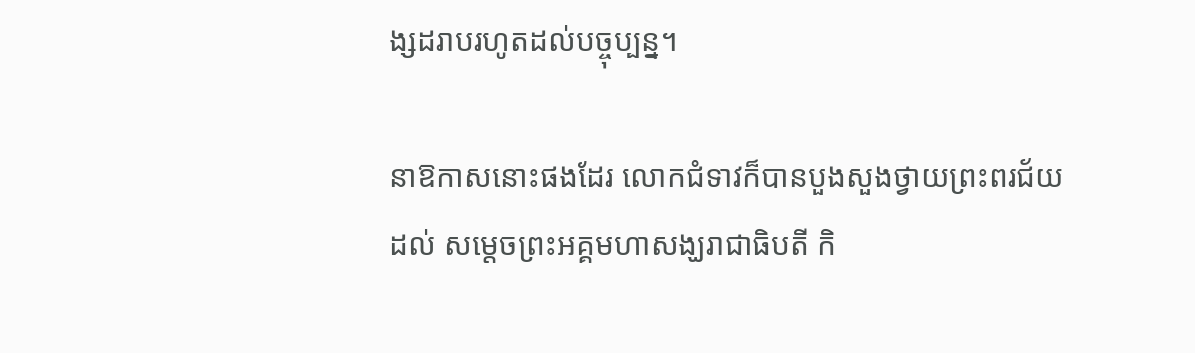ង្សដរាបរហូតដល់បច្ចុប្បន្ន។

នាឱកាសនោះផងដែរ លោកជំទាវក៏បានបួងសួងថ្វាយព្រះពរជ័យដល់ សម្តេចព្រះអគ្គមហាសង្ឃរាជាធិបតី កិ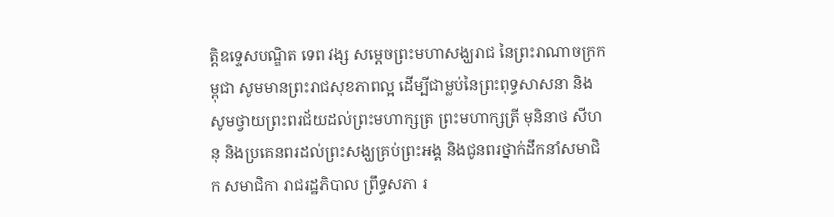ត្តិឧទ្ទេសបណ្ឌិត ទេព វង្ស សម្តេចព្រះមហាសង្ឃរាជ នៃព្រះរាណាចក្រកម្ពុជា សូមមានព្រះរាជសុខភាពល្អ ដើម្បីជាម្លប់នៃព្រះពុទ្ធសាសនា និងសូមថ្វាយព្រះពរជ័យដល់ព្រះមហាក្សត្រ ព្រះមហាក្សត្រី មុនិនាថ សីហនុ និងប្រគេនពរដល់ព្រះសង្ឃគ្រប់ព្រះអង្គ និងជូនពរថ្នាក់ដឹកនាំសមាជិក សមាជិកា រាជរដ្ឋភិបាល ព្រឹទ្ធសភា រ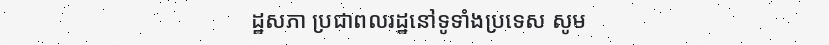ដ្ឋសភា ប្រជាពលរដ្ឋនៅទូទាំងប្រទេស សូម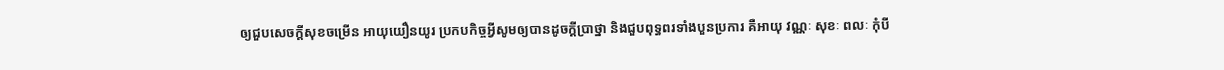ឲ្យជួបសេចក្តីសុខចម្រើន អាយុយឿនយូរ ប្រកបកិច្ចអ្វីសូមឲ្យបានដូចក្តីប្រាថ្នា និងជួបពុទ្ធពរទាំងបួនប្រការ គឺអាយុ វណ្ណៈ សុខៈ ពលៈ កុំបី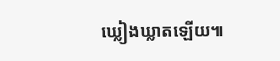ឃ្លៀងឃ្លាតឡើយ៕